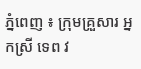ភ្នំពេញ ៖ ក្រុមគ្រួសារ អ្នកស្រី ទេព វ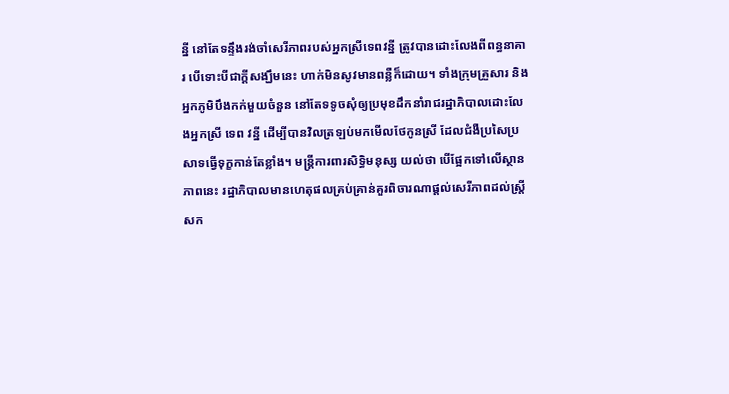ន្នី នៅតែទន្ទឹងរង់ចាំសេរីភាពរបស់អ្នកស្រីទេពវន្នី ត្រូវបានដោះលែងពីពន្ធនាគារ បើទោះបីជាក្ដីសង្ឃឹមនេះ ហាក់មិនសូវមានពន្លឺក៏ដោយ។ ទាំងក្រុមគ្រួសារ និងអ្នកភូមិបឹងកក់មួយចំនួន នៅតែទទូចសុំឲ្យប្រមុខដឹកនាំរាជរដ្ឋាភិបាលដោះលែងអ្នកស្រី ទេព វន្នី ដើម្បីបានវិលត្រឡប់មកមើលថែកូនស្រី ដែលជំងឺប្រសៃប្រសាទធ្វើទុក្ខកាន់តែខ្លាំង។ មន្ដ្រីការពារសិទ្ធិមនុស្ស យល់ថា បើផ្អែកទៅលើស្ថានភាពនេះ រដ្ឋាភិបាលមានហេតុផលគ្រប់គ្រាន់គួរពិចារណាផ្ដល់សេរីភាពដល់ស្ដ្រីសក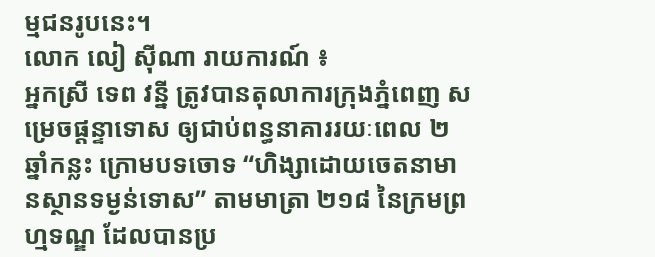ម្មជនរូបនេះ។
លោក លៀ ស៊ីណា រាយការណ៍ ៖
អ្នកស្រី ទេព វន្នី ត្រូវបានតុលាការក្រុងភ្នំពេញ សម្រេចផ្ដន្ទាទោស ឲ្យជាប់ពន្ធនាគាររយៈពេល ២ឆ្នាំកន្លះ ក្រោមបទចោទ “ហិង្សាដោយចេតនាមានស្ថានទម្ងន់ទោស” តាមមាត្រា ២១៨ នៃក្រមព្រហ្មទណ្ឌ ដែលបានប្រ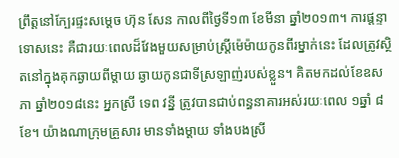ព្រឹត្ដនៅក្បែរផ្ទះសម្ដេច ហ៊ុន សែន កាលពីថ្ងៃទី១៣ ខែមីនា ឆ្នាំ២០១៣។ ការផ្ដន្ទាទោសនេះ គឺជារយៈពេលដ៏វែងមួយសម្រាប់ស្ដ្រីម៉េម៉ាយកូនពីរម្នាក់នេះ ដែលត្រូវស្ថិតនៅក្នុងគុកឆ្ងាយពីម្ដាយ ឆ្ងាយកូនជាទីស្រឡាញ់របស់ខ្លួន។ គិតមកដល់ខែឧសភា ឆ្នាំ២០១៨នេះ អ្នកស្រី ទេព វន្នី ត្រូវបានជាប់ពន្ធនាគារអស់រយៈពេល ១ឆ្នាំ ៨ខែ។ យ៉ាងណាក្រុមគ្រួសារ មានទាំងម្ដាយ ទាំងបងស្រី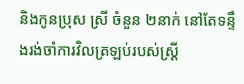និងកូនប្រុស ស្រី ចំនួន ២នាក់ នៅតែទន្ទឹងរង់ចាំការវិលត្រឡប់របស់ស្ដ្រី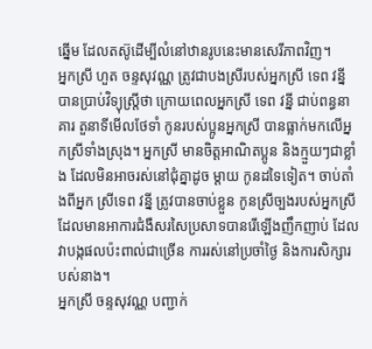ឆ្នើម ដែលតស៊ូដើម្បីលំនៅឋានរូបនេះមានសេរីភាពវិញ។
អ្នកស្រី ហួត ចន្ទសុវណ្ណ ត្រូវជាបងស្រីរបស់អ្នកស្រី ទេព វន្នី បានប្រាប់វិទ្យុស្ដ្រីថា ក្រោយពេលអ្នកស្រី ទេព វន្នី ជាប់ពន្ធនាគារ តួនាទីមើលថែទាំ កូនរបស់ប្អូនអ្នកស្រី បានធ្លាក់មកលើអ្នកស្រីទាំងស្រុង។ អ្នកស្រី មានចិត្ដអាណិតប្អូន និងក្មួយៗជាខ្លាំង ដែលមិនអាចរស់នៅជុំគ្នាដូច ម្ដាយ កូនដទៃទៀត។ ចាប់តាំងពីអ្នក ស្រីទេព វន្នី ត្រូវបានចាប់ខ្លួន កូនស្រីច្បងរបស់អ្នកស្រី ដែលមានអាការជំងឺសរសៃប្រសាទបានរើឡើងញឹកញាប់ ដែលវាបង្កផលប៉ះពាល់ជាច្រើន ការរស់នៅប្រចាំថ្ងៃ និងការសិក្សារបស់នាង។
អ្នកស្រី ចន្ទសុវណ្ណ បញ្ជាក់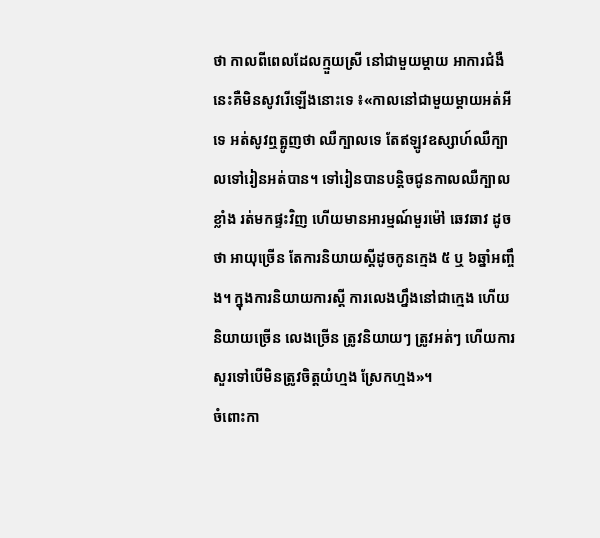ថា កាលពីពេលដែលក្មួយស្រី នៅជាមួយម្ដាយ អាការជំងឺនេះគឺមិនសូវរើឡើងនោះទេ ៖«កាលនៅជាមួយម្ដាយអត់អីទេ អត់សូវឮត្អូញថា ឈឺក្បាលទេ តែឥឡូវឧស្សាហ៍ឈឺក្បាលទៅរៀនអត់បាន។ ទៅរៀនបានបន្ដិចជូនកាលឈឺក្បាលខ្លាំង រត់មកផ្ទះវិញ ហើយមានអារម្មណ៍មួរម៉ៅ ឆេវឆាវ ដូចថា អាយុច្រើន តែការនិយាយស្ដីដូចកូនក្មេង ៥ ឬ ៦ឆ្នាំអញ្ចឹង។ ក្នុងការនិយាយការស្ដី ការលេងហ្នឹងនៅជាក្មេង ហើយនិយាយច្រើន លេងច្រើន ត្រូវនិយាយៗ ត្រូវអត់ៗ ហើយការសួរទៅបើមិនត្រូវចិត្ដយំហ្មង ស្រែកហ្មង»។
ចំពោះកា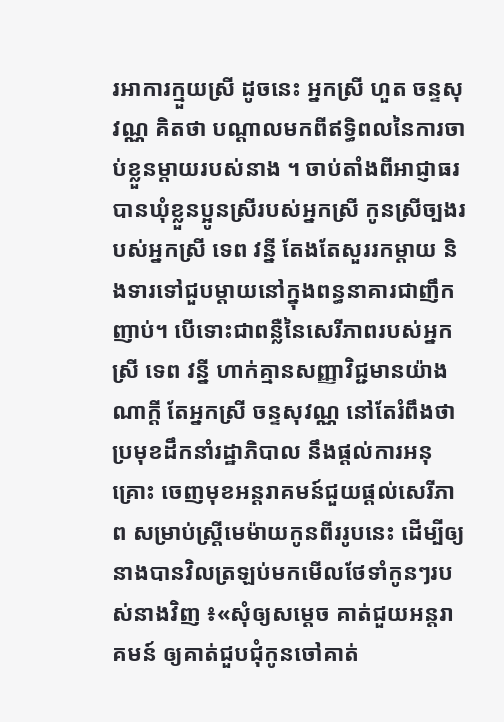រអាការក្មួយស្រី ដូចនេះ អ្នកស្រី ហួត ចន្ទសុវណ្ណ គិតថា បណ្ដាលមកពីឥទ្ធិពលនៃការចាប់ខ្លួនម្ដាយរបស់នាង ។ ចាប់តាំងពីអាជ្ញាធរបានឃុំខ្លួនប្អូនស្រីរបស់អ្នកស្រី កូនស្រីច្បងរបស់អ្នកស្រី ទេព វន្នី តែងតែសួររកម្ដាយ និងទារទៅជួបម្ដាយនៅក្នុងពន្ធនាគារជាញឹកញាប់។ បើទោះជាពន្លឺនៃសេរីភាពរបស់អ្នកស្រី ទេព វន្នី ហាក់គ្មានសញ្ញាវិជ្ជមានយ៉ាងណាក្ដី តែអ្នកស្រី ចន្ទសុវណ្ណ នៅតែរំពឹងថា ប្រមុខដឹកនាំរដ្ឋាភិបាល នឹងផ្ដល់ការអនុគ្រោះ ចេញមុខអន្ដរាគមន៍ជួយផ្ដល់សេរីភាព សម្រាប់ស្ដ្រីមេម៉ាយកូនពីររូបនេះ ដើម្បីឲ្យនាងបានវិលត្រឡប់មកមើលថែទាំកូនៗរបស់នាងវិញ ៖«សុំឲ្យសម្ដេច គាត់ជួយអន្ដរាគមន៍ ឲ្យគាត់ជួបជុំកូនចៅគាត់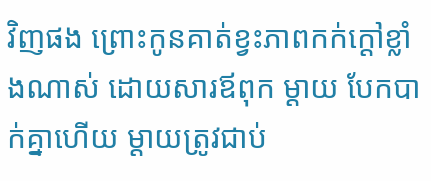វិញផង ព្រោះកូនគាត់ខ្វះភាពកក់ក្ដៅខ្លាំងណាស់ ដោយសារឪពុក ម្ដាយ បែកបាក់គ្នាហើយ ម្ដាយត្រូវជាប់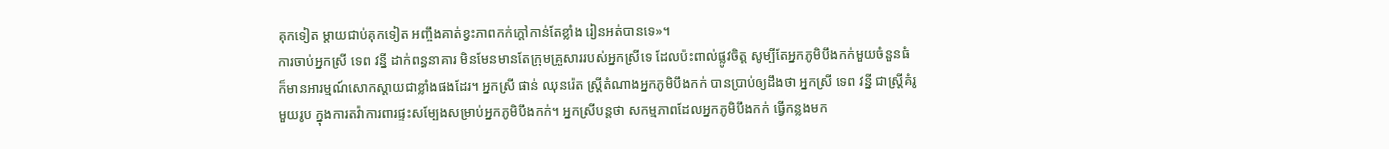គុកទៀត ម្ដាយជាប់គុកទៀត អញ្ចឹងគាត់ខ្វះភាពកក់ក្ដៅកាន់តែខ្លាំង រៀនអត់បានទេ»។
ការចាប់អ្នកស្រី ទេព វន្នី ដាក់ពន្ធនាគារ មិនមែនមានតែក្រុមគ្រួសាររបស់អ្នកស្រីទេ ដែលប៉ះពាល់ផ្លូវចិត្ដ សូម្បីតែអ្នកភូមិបឹងកក់មួយចំនួនធំ ក៏មានអារម្មណ៍សោកស្ដាយជាខ្លាំងផងដែរ។ អ្នកស្រី ផាន់ ឈុនរ៉េត ស្ដ្រីតំណាងអ្នកភូមិបឹងកក់ បានប្រាប់ឲ្យដឹងថា អ្នកស្រី ទេព វន្នី ជាស្ដ្រីគំរូមួយរូប ក្នុងការតវ៉ាការពារផ្ទះសម្បែងសម្រាប់អ្នកភូមិបឹងកក់។ អ្នកស្រីបន្ដថា សកម្មភាពដែលអ្នកភូមិបឹងកក់ ធ្វើកន្លងមក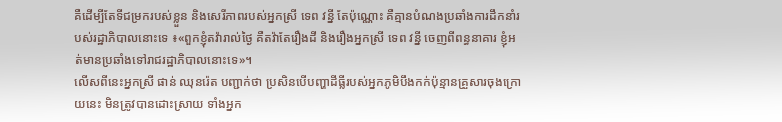គឺដើម្បីតែទីជម្រករបស់ខ្លួន និងសេរីភាពរបស់អ្នកស្រី ទេព វន្នី តែប៉ុណ្ណោះ គឺគ្មានបំណងប្រឆាំងការដឹកនាំរបស់រដ្ឋាភិបាលនោះទេ ៖«ពួកខ្ញុំតវ៉ារាល់ថ្ងៃ គឺតវ៉ាតែរឿងដី និងរឿងអ្នកស្រី ទេព វន្នី ចេញពីពន្ធនាគារ ខ្ញុំអត់មានប្រឆាំងទៅរាជរដ្ឋាភិបាលនោះទេ»។
លើសពីនេះអ្នកស្រី ផាន់ ឈុនរ៉េត បញ្ជាក់ថា ប្រសិនបើបញ្ហាដីធ្លីរបស់អ្នកភូមិបឹងកក់ប៉ុន្មានគ្រួសារចុងក្រោយនេះ មិនត្រូវបានដោះស្រាយ ទាំងអ្នក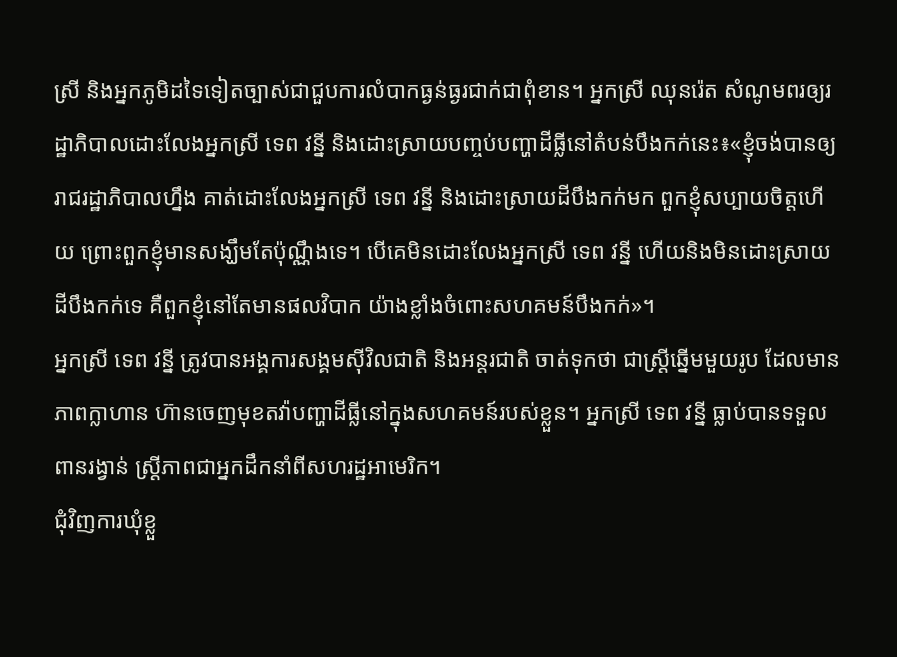ស្រី និងអ្នកភូមិដទៃទៀតច្បាស់ជាជួបការលំបាកធ្ងន់ធ្ងរជាក់ជាពុំខាន។ អ្នកស្រី ឈុនរ៉េត សំណូមពរឲ្យរដ្ឋាភិបាលដោះលែងអ្នកស្រី ទេព វន្នី និងដោះស្រាយបញ្ចប់បញ្ហាដីធ្លីនៅតំបន់បឹងកក់នេះ៖«ខ្ញុំចង់បានឲ្យរាជរដ្ឋាភិបាលហ្នឹង គាត់ដោះលែងអ្នកស្រី ទេព វន្នី និងដោះស្រាយដីបឹងកក់មក ពួកខ្ញុំសប្បាយចិត្ដហើយ ព្រោះពួកខ្ញុំមានសង្ឃឹមតែប៉ុណ្ណឹងទេ។ បើគេមិនដោះលែងអ្នកស្រី ទេព វន្នី ហើយនិងមិនដោះស្រាយដីបឹងកក់ទេ គឺពួកខ្ញុំនៅតែមានផលវិបាក យ៉ាងខ្លាំងចំពោះសហគមន៍បឹងកក់»។
អ្នកស្រី ទេព វន្នី ត្រូវបានអង្គការសង្គមស៊ីវិលជាតិ និងអន្ដរជាតិ ចាត់ទុកថា ជាស្ដ្រីឆ្នើមមួយរូប ដែលមានភាពក្លាហាន ហ៊ានចេញមុខតវ៉ាបញ្ហាដីធ្លីនៅក្នុងសហគមន៍របស់ខ្លួន។ អ្នកស្រី ទេព វន្នី ធ្លាប់បានទទួលពានរង្វាន់ ស្ដ្រីភាពជាអ្នកដឹកនាំពីសហរដ្ឋអាមេរិក។
ជុំវិញការឃុំខ្លួ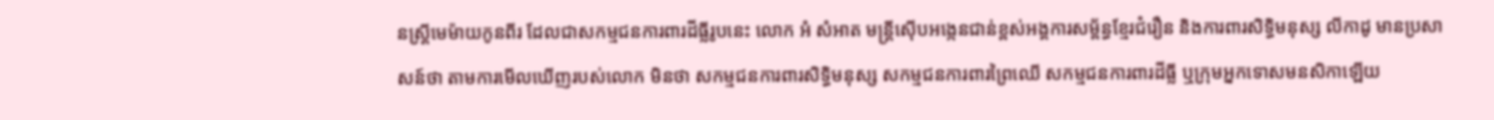នស្ដ្រីមេម៉ាយកូនពីរ ដែលជាសកម្មជនការពារដីធ្លីរូបនេះ លោក អំ សំអាត មន្ដ្រីស៊ើបអង្កេនជាន់ខ្ពស់អង្គការសម្ព័ន្ធខ្មែរជំរឿន និងការពារសិទ្ធិមនុស្ស លីកាដូ មានប្រសាសន៍ថា តាមការមើលឃើញរបស់លោក មិនថា សកម្មជនការពារសិទ្ធិមនុស្ស សកម្មជនការពារព្រៃឈើ សកម្មជនការពារដីធ្លី ឬក្រុមអ្នកទោសមនសិកាឡើយ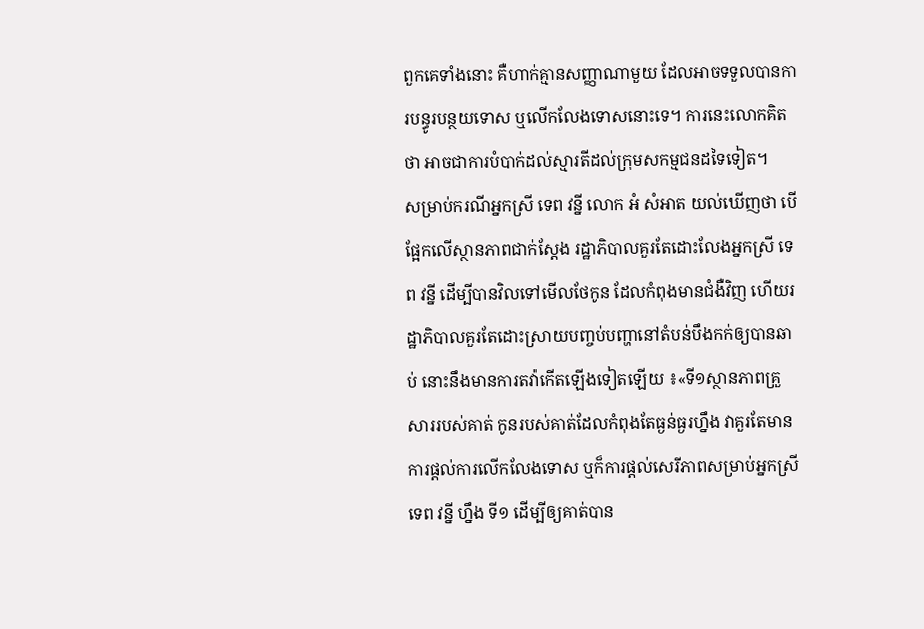ពួកគេទាំងនោះ គឺហាក់គ្មានសញ្ញាណាមួយ ដែលអាចទទួលបានការបន្ធូរបន្ថយទោស ឬលើកលែងទោសនោះទេ។ ការនេះលោកគិតថា អាចជាការបំបាក់ដល់ស្មារតីដល់ក្រុមសកម្មជនដទៃទៀត។
សម្រាប់ករណីអ្នកស្រី ទេព វន្នី លោក អំ សំអាត យល់ឃើញថា បើផ្អែកលើស្ថានភាពជាក់ស្ដែង រដ្ឋាភិបាលគួរតែដោះលែងអ្នកស្រី ទេព វន្នី ដើម្បីបានវិលទៅមើលថែកូន ដែលកំពុងមានជំងឺវិញ ហើយរដ្ឋាភិបាលគួរតែដោះស្រាយបញ្ចប់បញ្ហានៅតំបន់បឹងកក់ឲ្យបានឆាប់ នោះនឹងមានការតវ៉ាកើតឡើងទៀតឡើយ ៖«ទី១ស្ថានភាពគ្រួសាររបស់គាត់ កូនរបស់គាត់ដែលកំពុងតែធ្ងន់ធ្ងរហ្នឹង វាគួរតែមានការផ្ដល់ការលើកលែងទោស ឬក៏ការផ្ដល់សេរីភាពសម្រាប់អ្នកស្រី ទេព វន្នី ហ្នឹង ទី១ ដើម្បីឲ្យគាត់បាន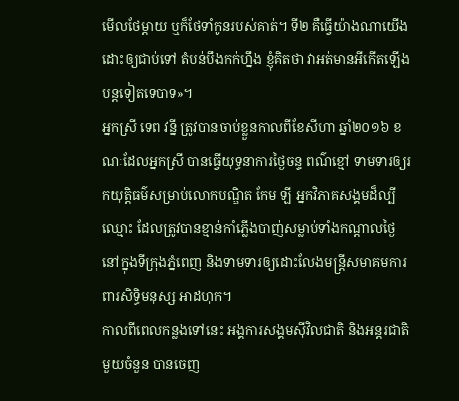មើលថែម្ដាយ ឬក៏ថែទាំកូនរបស់គាត់។ ទី២ គឺធ្វើយ៉ាងណាយើងដោះឲ្យជាប់ទៅ តំបន់បឹងកក់ហ្នឹង ខ្ញុំគិតថា វាអត់មានអីកើតឡើងបន្ដទៀតទេបាទ»។
អ្នកស្រី ទេព វន្នី ត្រូវបានចាប់ខ្លួនកាលពីខែសីហា ឆ្នាំ២០១៦ ខណៈដែលអ្នកស្រី បានធ្វើយុទ្ធនាការថ្ងៃចន្ទ ពណ៌ខ្មៅ ទាមទារឲ្យរកយុត្ដិធម៌សម្រាប់លោកបណ្ឌិត កែម ឡី អ្នកវិភាគសង្គមដ៏ល្បីឈ្មោះ ដែលត្រូវបានខ្មាន់កាំភ្លើងបាញ់សម្លាប់ទាំងកណ្ដាលថ្ងៃ នៅក្នុងទីក្រុងភ្នំពេញ និងទាមទារឲ្យដោះលែងមន្ដ្រីសមាគមការពារសិទ្ធិមនុស្ស អាដហុក។
កាលពីពេលកន្លងទៅនេះ អង្គការសង្គមស៊ីវិលជាតិ និងអន្ដរជាតិមួយចំនួន បានចេញ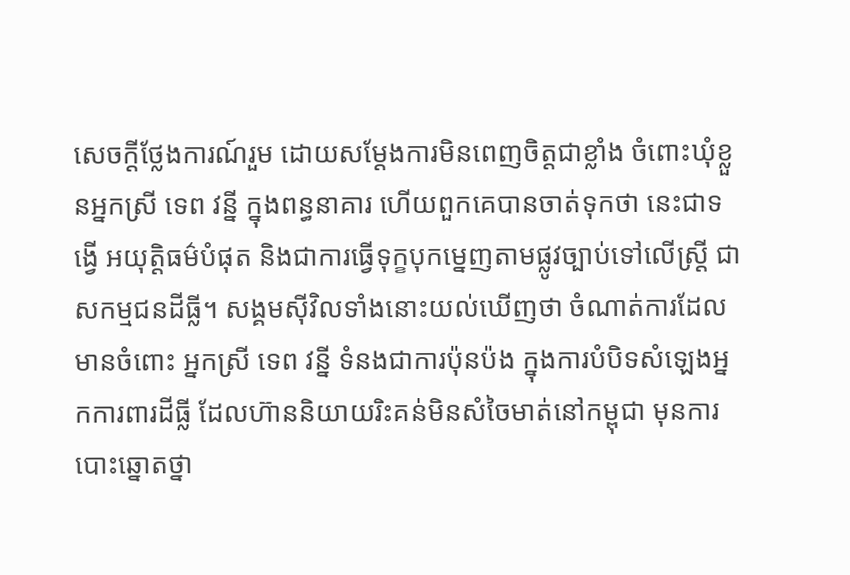សេចក្ដីថ្លែងការណ៍រួម ដោយសម្ដែងការមិនពេញចិត្ដជាខ្លាំង ចំពោះឃុំខ្លួនអ្នកស្រី ទេព វន្នី ក្នុងពន្ធនាគារ ហើយពួកគេបានចាត់ទុកថា នេះជាទង្វើ អយុត្ដិធម៌បំផុត និងជាការធ្វើទុក្ខបុកម្នេញតាមផ្លូវច្បាប់ទៅលើស្ដ្រី ជាសកម្មជនដីធ្លី។ សង្គមស៊ីវិលទាំងនោះយល់ឃើញថា ចំណាត់ការដែលមានចំពោះ អ្នកស្រី ទេព វន្នី ទំនងជាការប៉ុនប៉ង ក្នុងការបំបិទសំឡេងអ្នកការពារដីធ្លី ដែលហ៊ាននិយាយរិះគន់មិនសំចៃមាត់នៅកម្ពុជា មុនការបោះឆ្នោតថ្នា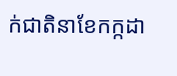ក់ជាតិនាខែកក្កដា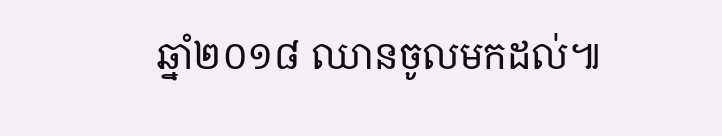ឆ្នាំ២០១៨ ឈានចូលមកដល់៕